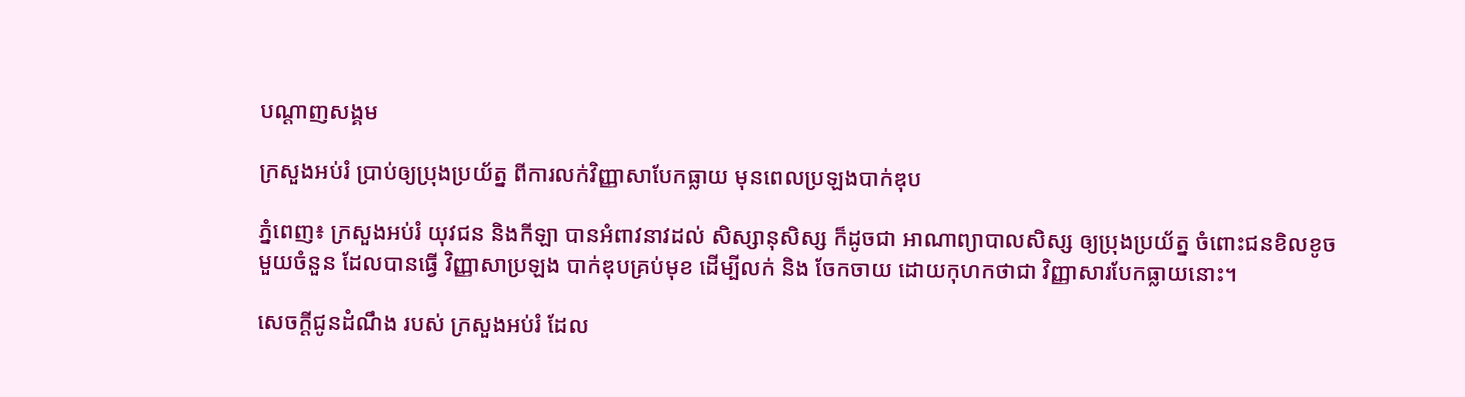បណ្តាញសង្គម

ក្រសួងអប់រំ ប្រាប់ឲ្យប្រុងប្រយ័ត្ន ពីការលក់វិញ្ញាសាបែកធ្លាយ មុនពេលប្រឡងបាក់ឌុប

ភ្នំពេញ៖ ក្រសួងអប់រំ យុវជន និងកីឡា បានអំពាវនាវដល់ សិស្សានុសិស្ស ក៏ដូចជា អាណាព្យាបាលសិស្ស ឲ្យប្រុងប្រយ័ត្ន ចំពោះជនខិលខូច មួយចំនួន ដែលបានធ្វើ វិញ្ញាសាប្រឡង បាក់ឌុបគ្រប់មុខ ដើម្បីលក់ និង ចែកចាយ ដោយកុហកថាជា វិញ្ញាសារបែកធ្លាយនោះ។

សេចក្ដីជូនដំណឹង របស់ ក្រសួងអប់រំ ដែល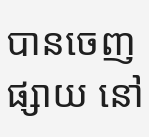បានចេញផ្សាយ នៅ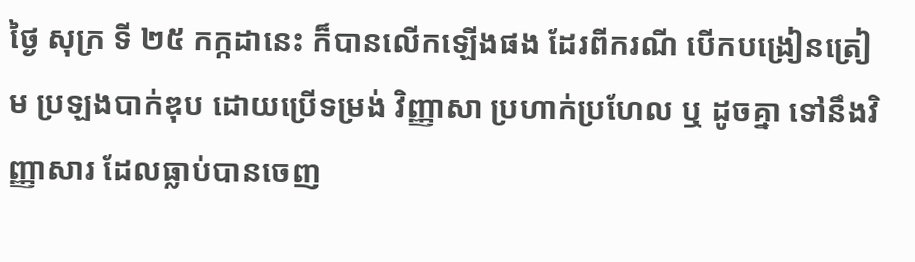ថ្ងៃ សុក្រ ទី ២៥ កក្កដានេះ ក៏បានលើកឡើងផង ដែរពីករណី បើកបង្រៀនត្រៀម ប្រឡងបាក់ឌុប ដោយប្រើទម្រង់ វិញ្ញាសា ប្រហាក់ប្រហែល ឬ ដូចគ្នា ទៅនឹងវិញ្ញាសារ ដែលធ្លាប់បានចេញ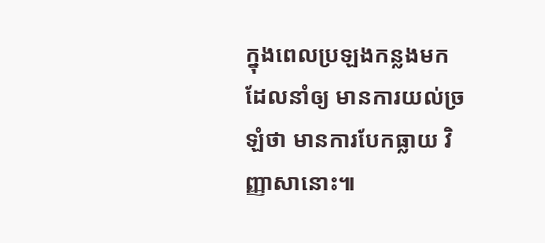ក្នុងពេលប្រឡងកន្លងមក ដែលនាំឲ្យ មានការយល់ច្រឡំថា មានការបែកធ្លាយ វិញ្ញាសានោះ៕